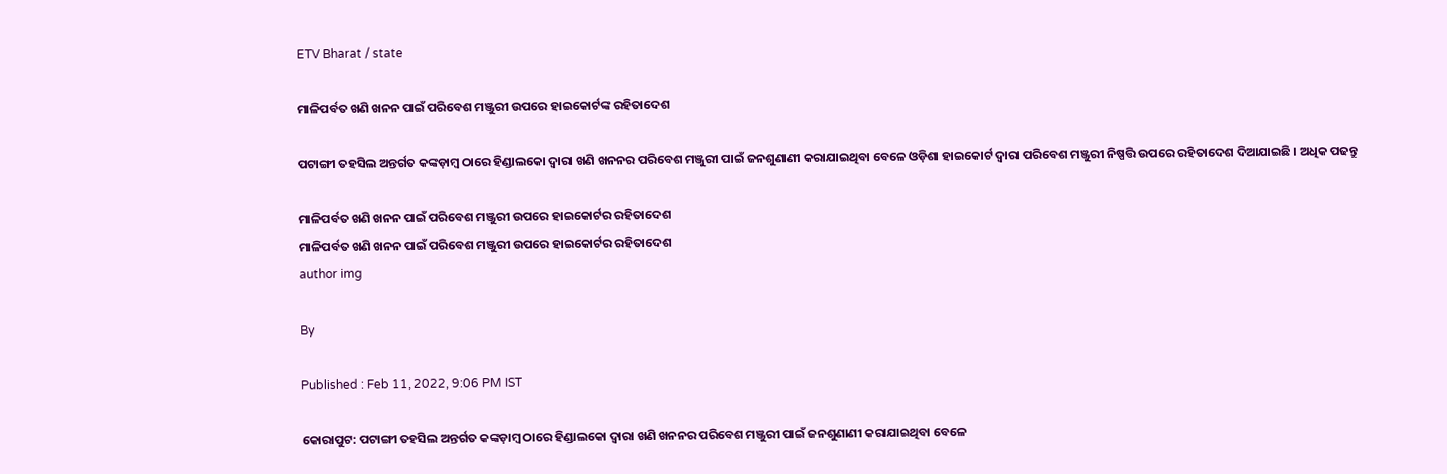ETV Bharat / state

ମାଳିପର୍ବତ ଖଣି ଖନନ ପାଇଁ ପରିବେଶ ମଞ୍ଜୁରୀ ଉପରେ ହାଇକୋର୍ଟଙ୍କ ରହିତାଦେଶ

ପଟାଙ୍ଗୀ ତହସିଲ ଅନ୍ତର୍ଗତ କଙ୍କଡ଼ାମ୍ବ ଠାରେ ହିଣ୍ଡାଲକୋ ଦ୍ବାରା ଖଣି ଖନନର ପରିବେଶ ମଞ୍ଜୁରୀ ପାଇଁ ଜନଶୁଣାଣୀ କରାଯାଇଥିବା ବେଳେ ଓଡ଼ିଶା ହାଇକୋର୍ଟ ଦ୍ବାରା ପରିବେଶ ମଞ୍ଜୁରୀ ନିଷ୍ପତ୍ତି ଉପରେ ରହିତାଦେଶ ଦିଆଯାଇଛି । ଅଧିକ ପଢନ୍ତୁ

ମାଳିପର୍ବତ ଖଣି ଖନନ ପାଇଁ ପରିବେଶ ମଞ୍ଜୁରୀ ଉପରେ ହାଇକୋର୍ଟର ରହିତାଦେଶ
ମାଳିପର୍ବତ ଖଣି ଖନନ ପାଇଁ ପରିବେଶ ମଞ୍ଜୁରୀ ଉପରେ ହାଇକୋର୍ଟର ରହିତାଦେଶ
author img

By

Published : Feb 11, 2022, 9:06 PM IST

କୋରାପୁଟ: ପଟାଙ୍ଗୀ ତହସିଲ ଅନ୍ତର୍ଗତ କଙ୍କଡ଼ାମ୍ବ ଠାରେ ହିଣ୍ଡାଲକୋ ଦ୍ବାରା ଖଣି ଖନନର ପରିବେଶ ମଞ୍ଜୁରୀ ପାଇଁ ଜନଶୁଣାଣୀ କରାଯାଇଥିବା ବେଳେ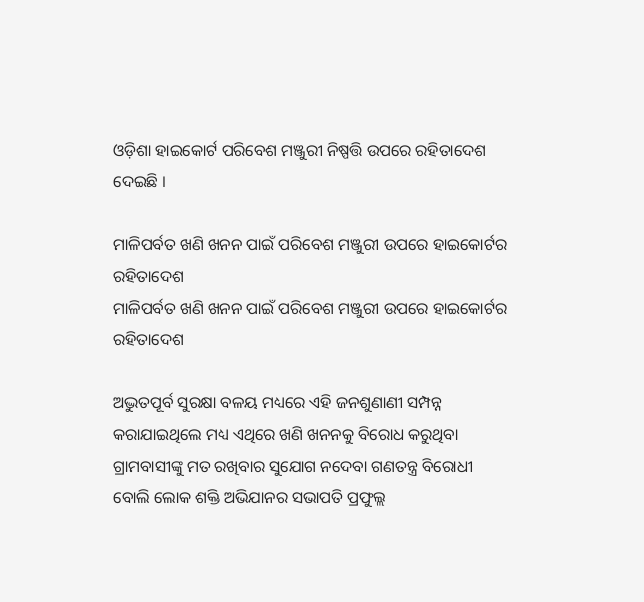ଓଡ଼ିଶା ହାଇକୋର୍ଟ ପରିବେଶ ମଞ୍ଜୁରୀ ନିଷ୍ପତ୍ତି ଉପରେ ରହିତାଦେଶ ଦେଇଛି ।

ମାଳିପର୍ବତ ଖଣି ଖନନ ପାଇଁ ପରିବେଶ ମଞ୍ଜୁରୀ ଉପରେ ହାଇକୋର୍ଟର ରହିତାଦେଶ
ମାଳିପର୍ବତ ଖଣି ଖନନ ପାଇଁ ପରିବେଶ ମଞ୍ଜୁରୀ ଉପରେ ହାଇକୋର୍ଟର ରହିତାଦେଶ

ଅଦ୍ଭୁତପୂର୍ବ ସୁରକ୍ଷା ବଳୟ ମଧ୍ୟରେ ଏହି ଜନଶୁଣାଣୀ ସମ୍ପନ୍ନ କରାଯାଇଥିଲେ ମଧ୍ୟ ଏଥିରେ ଖଣି ଖନନକୁ ବିରୋଧ କରୁଥିବା ଗ୍ରାମବାସୀଙ୍କୁ ମତ ରଖିବାର ସୁଯୋଗ ନଦେବା ଗଣତନ୍ତ୍ର ବିରୋଧୀ ବୋଲି ଲୋକ ଶକ୍ତି ଅଭିଯାନର ସଭାପତି ପ୍ରଫୁଲ୍ଲ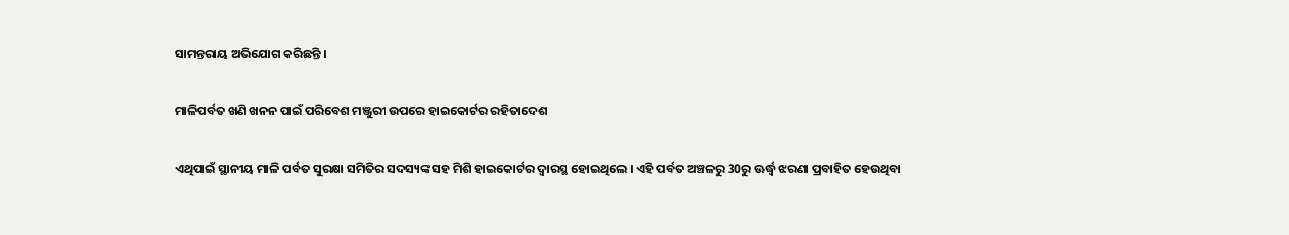ସାମନ୍ତରାୟ ଅଭିଯୋଗ କରିଛନ୍ତି ।

ମାଳିପର୍ବତ ଖଣି ଖନନ ପାଇଁ ପରିବେଶ ମଞ୍ଜୁରୀ ଉପରେ ହାଇକୋର୍ଟର ରହିତାଦେଶ

ଏଥିପାଇଁ ସ୍ଥାନୀୟ ମାଳି ପର୍ବତ ସୁରକ୍ଷା ସମିତିର ସଦସ୍ୟଙ୍କ ସହ ମିଶି ହାଇକୋର୍ଟର ଦ୍ବାରସ୍ଥ ହୋଇଥିଲେ । ଏହି ପର୍ବତ ଅଞ୍ଚଳରୁ 30ରୁ ଊର୍ଦ୍ଧ୍ଵ ଝରଣା ପ୍ରବାହିତ ହେଉଥିବା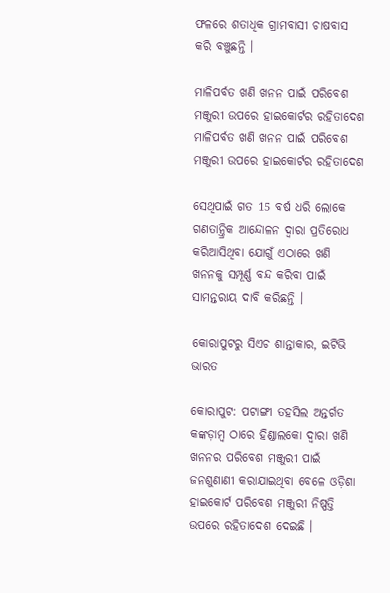ଫଳରେ ଶତାଧିକ ଗ୍ରାମବାସୀ ଚାଷବାସ କରି ବଞ୍ଚୁଛନ୍ତି ।

ମାଳିପର୍ବତ ଖଣି ଖନନ ପାଇଁ ପରିବେଶ ମଞ୍ଜୁରୀ ଉପରେ ହାଇକୋର୍ଟର ରହିତାଦେଶ
ମାଳିପର୍ବତ ଖଣି ଖନନ ପାଇଁ ପରିବେଶ ମଞ୍ଜୁରୀ ଉପରେ ହାଇକୋର୍ଟର ରହିତାଦେଶ

ସେଥିପାଇଁ ଗତ 15 ବର୍ଷ ଧରି ଲୋକେ ଗଣତାନ୍ତ୍ରିକ ଆନ୍ଦୋଳନ ଦ୍ଵାରା ପ୍ରତିରୋଧ କରିଆସିଥିବା ଯୋଗୁଁ ଏଠାରେ ଖଣି ଖନନକୁ ସମ୍ପୂର୍ଣ୍ଣ ବନ୍ଦ କରିବା ପାଇଁ ସାମନ୍ତରାୟ ଦାବି କରିଛନ୍ତି ।

କୋରାପୁଟରୁ ସିଏଚ ଶାନ୍ତାକାର, ଇଟିଭି ଭାରତ

କୋରାପୁଟ: ପଟାଙ୍ଗୀ ତହସିଲ ଅନ୍ତର୍ଗତ କଙ୍କଡ଼ାମ୍ବ ଠାରେ ହିଣ୍ଡାଲକୋ ଦ୍ବାରା ଖଣି ଖନନର ପରିବେଶ ମଞ୍ଜୁରୀ ପାଇଁ ଜନଶୁଣାଣୀ କରାଯାଇଥିବା ବେଳେ ଓଡ଼ିଶା ହାଇକୋର୍ଟ ପରିବେଶ ମଞ୍ଜୁରୀ ନିଷ୍ପତ୍ତି ଉପରେ ରହିତାଦେଶ ଦେଇଛି ।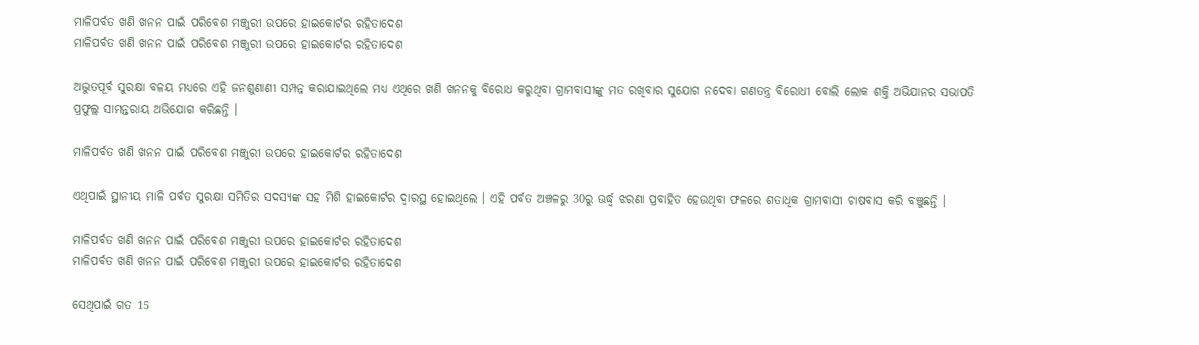ମାଳିପର୍ବତ ଖଣି ଖନନ ପାଇଁ ପରିବେଶ ମଞ୍ଜୁରୀ ଉପରେ ହାଇକୋର୍ଟର ରହିତାଦେଶ
ମାଳିପର୍ବତ ଖଣି ଖନନ ପାଇଁ ପରିବେଶ ମଞ୍ଜୁରୀ ଉପରେ ହାଇକୋର୍ଟର ରହିତାଦେଶ

ଅଦ୍ଭୁତପୂର୍ବ ସୁରକ୍ଷା ବଳୟ ମଧ୍ୟରେ ଏହି ଜନଶୁଣାଣୀ ସମ୍ପନ୍ନ କରାଯାଇଥିଲେ ମଧ୍ୟ ଏଥିରେ ଖଣି ଖନନକୁ ବିରୋଧ କରୁଥିବା ଗ୍ରାମବାସୀଙ୍କୁ ମତ ରଖିବାର ସୁଯୋଗ ନଦେବା ଗଣତନ୍ତ୍ର ବିରୋଧୀ ବୋଲି ଲୋକ ଶକ୍ତି ଅଭିଯାନର ସଭାପତି ପ୍ରଫୁଲ୍ଲ ସାମନ୍ତରାୟ ଅଭିଯୋଗ କରିଛନ୍ତି ।

ମାଳିପର୍ବତ ଖଣି ଖନନ ପାଇଁ ପରିବେଶ ମଞ୍ଜୁରୀ ଉପରେ ହାଇକୋର୍ଟର ରହିତାଦେଶ

ଏଥିପାଇଁ ସ୍ଥାନୀୟ ମାଳି ପର୍ବତ ସୁରକ୍ଷା ସମିତିର ସଦସ୍ୟଙ୍କ ସହ ମିଶି ହାଇକୋର୍ଟର ଦ୍ବାରସ୍ଥ ହୋଇଥିଲେ । ଏହି ପର୍ବତ ଅଞ୍ଚଳରୁ 30ରୁ ଊର୍ଦ୍ଧ୍ଵ ଝରଣା ପ୍ରବାହିତ ହେଉଥିବା ଫଳରେ ଶତାଧିକ ଗ୍ରାମବାସୀ ଚାଷବାସ କରି ବଞ୍ଚୁଛନ୍ତି ।

ମାଳିପର୍ବତ ଖଣି ଖନନ ପାଇଁ ପରିବେଶ ମଞ୍ଜୁରୀ ଉପରେ ହାଇକୋର୍ଟର ରହିତାଦେଶ
ମାଳିପର୍ବତ ଖଣି ଖନନ ପାଇଁ ପରିବେଶ ମଞ୍ଜୁରୀ ଉପରେ ହାଇକୋର୍ଟର ରହିତାଦେଶ

ସେଥିପାଇଁ ଗତ 15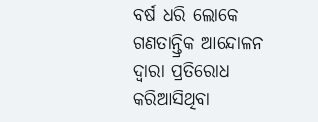ବର୍ଷ ଧରି ଲୋକେ ଗଣତାନ୍ତ୍ରିକ ଆନ୍ଦୋଳନ ଦ୍ଵାରା ପ୍ରତିରୋଧ କରିଆସିଥିବା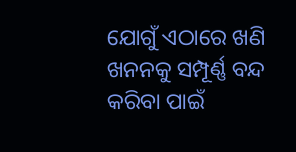ଯୋଗୁଁ ଏଠାରେ ଖଣି ଖନନକୁ ସମ୍ପୂର୍ଣ୍ଣ ବନ୍ଦ କରିବା ପାଇଁ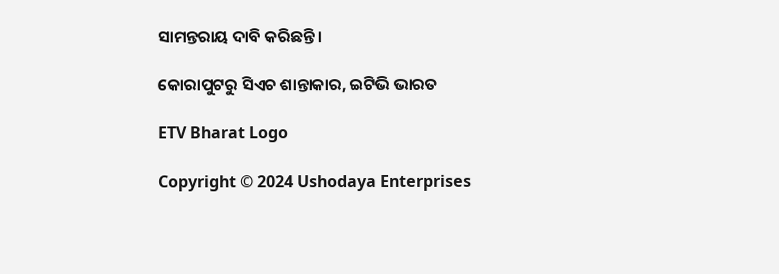ସାମନ୍ତରାୟ ଦାବି କରିଛନ୍ତି ।

କୋରାପୁଟରୁ ସିଏଚ ଶାନ୍ତାକାର, ଇଟିଭି ଭାରତ

ETV Bharat Logo

Copyright © 2024 Ushodaya Enterprises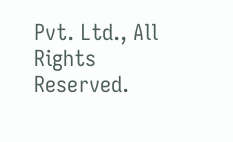Pvt. Ltd., All Rights Reserved.